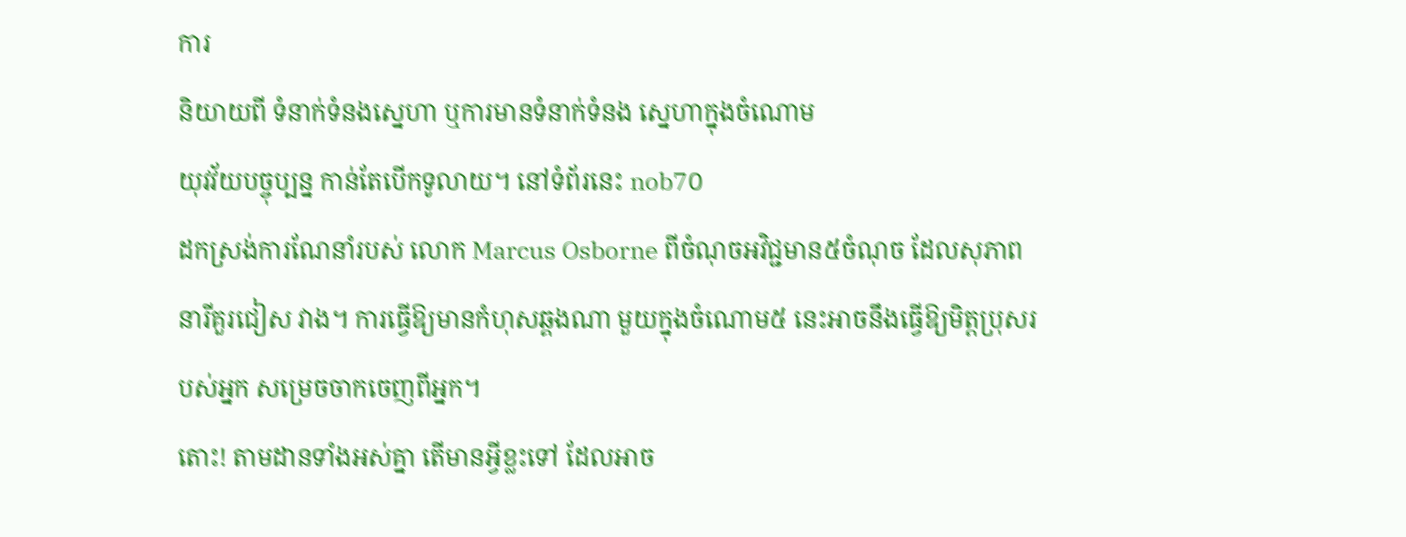ការ
និយាយពី ទំនាក់ទំនងស្នេហា ឬការមានទំនាក់ទំនង ស្នេហាក្នុងចំណោម
យុវវ័យបច្ចុប្បន្ន កាន់តែបើកទូលាយ។ នៅទំព័រនេះ nob7០
ដកស្រង់ការណែនាំរបស់ លោក Marcus Osborne ពីចំណុចអវិជ្ជមាន៥ចំណុច ដែលសុភាពនារីគួរជៀស វាង។ ការធ្វើឱ្យមានកំហុសឆ្គងណា មួយក្នុងចំណោម៥ នេះអាចនឹងធ្វើឱ្យមិត្តប្រុសរបស់អ្នក សម្រេចចាកចេញពីអ្នក។
តោះ! តាមដានទាំងអស់គ្នា តើមានអ្វីខ្លះទៅ ដែលអាច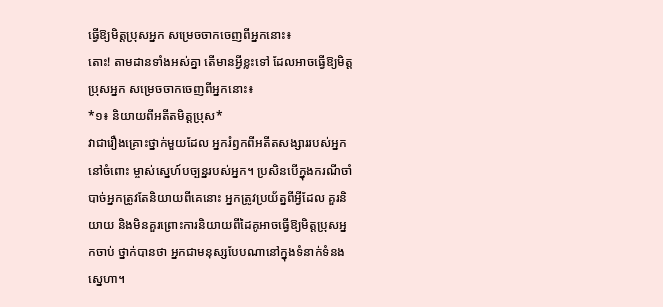ធ្វើឱ្យមិត្តប្រុសអ្នក សម្រេចចាកចេញពីអ្នកនោះ៖
តោះ! តាមដានទាំងអស់គ្នា តើមានអ្វីខ្លះទៅ ដែលអាចធ្វើឱ្យមិត្តប្រុសអ្នក សម្រេចចាកចេញពីអ្នកនោះ៖
*១៖ និយាយពីអតីតមិត្តប្រុស*
វាជារឿងគ្រោះថ្នាក់មួយដែល អ្នករំឭកពីអតីតសង្សាររបស់អ្នកនៅចំពោះ ម្ចាស់ស្នេហ៍បច្បន្នរបស់អ្នក។ ប្រសិនបើក្នុងករណីចាំបាច់អ្នកត្រូវតែនិយាយពីគេនោះ អ្នកត្រូវប្រយ័ត្នពីអ្វីដែល គួរនិយាយ និងមិនគួរព្រោះការនិយាយពីដៃគូអាចធ្វើឱ្យមិត្តប្រុសអ្នកចាប់ ថ្នាក់បានថា អ្នកជាមនុស្សបែបណានៅក្នុងទំនាក់ទំនងស្នេហា។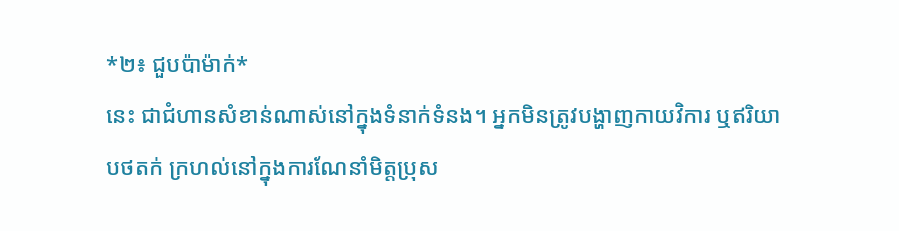*២៖ ជួបប៉ាម៉ាក់*
នេះ ជាជំហានសំខាន់ណាស់នៅក្នុងទំនាក់ទំនង។ អ្នកមិនត្រូវបង្ហាញកាយវិការ ឬឥរិយាបថតក់ ក្រហល់នៅក្នុងការណែនាំមិត្តប្រុស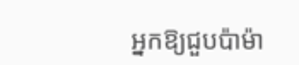អ្នកឱ្យជួបប៉ាម៉ា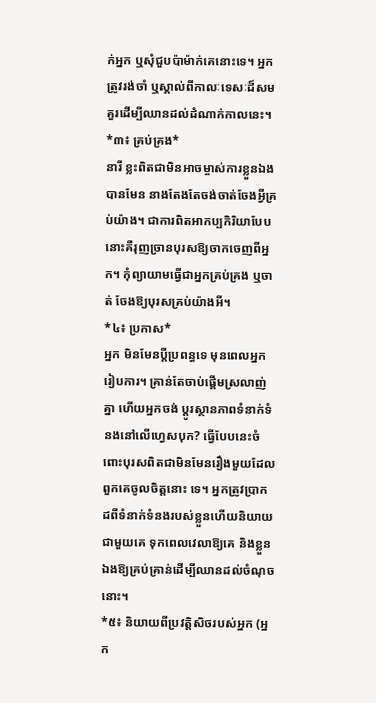ក់អ្នក ឬសុំជួបប៉ាម៉ាក់គេនោះទេ។ អ្នកត្រូវរង់ចាំ ឬស្គាល់ពីកាលៈទេសៈដ៏សមគួរដើម្បីឈានដល់ដំណាក់កាលនេះ។
*៣៖ គ្រប់គ្រង*
នារី ខ្លះពិតជាមិនអាចម្ចាស់ការខ្លួនឯងបានមែន នាងតែងតែចង់ចាត់ចែងអ្វីគ្រប់យ៉ាង។ ជាការពិតអាកប្បកិរិយាបែបនោះគឺរុញច្រានបុរសឱ្យចាកចេញពីអ្នក។ កុំព្យាយាមធ្វើជាអ្នកគ្រប់គ្រង ឬចាត់ ចែងឱ្យបុរសគ្រប់យ៉ាងអី។
*៤៖ ប្រកាស*
អ្នក មិនមែនប្ដីប្រពន្ធទេ មុនពេលអ្នករៀបការ។ គ្រាន់តែចាប់ផ្ដើមស្រលាញ់គ្នា ហើយអ្នកចង់ ប្ដូរស្ថានភាពទំនាក់ទំនងនៅលើហ្វេសបុក? ធ្វើបែបនេះចំពោះបុរសពិតជាមិនមែនរឿងមួយដែលពួកគេចូលចិត្តនោះ ទេ។ អ្នកត្រូវប្រាកដពីទំនាក់ទំនងរបស់ខ្លួនហើយនិយាយជាមួយគេ ទុកពេលវេលាឱ្យគេ និងខ្លួនឯងឱ្យគ្រប់គ្រាន់ដើម្បីឈានដល់ចំណុចនោះ។
*៥៖ និយាយពីប្រវត្តិសិចរបស់អ្នក (អ្នក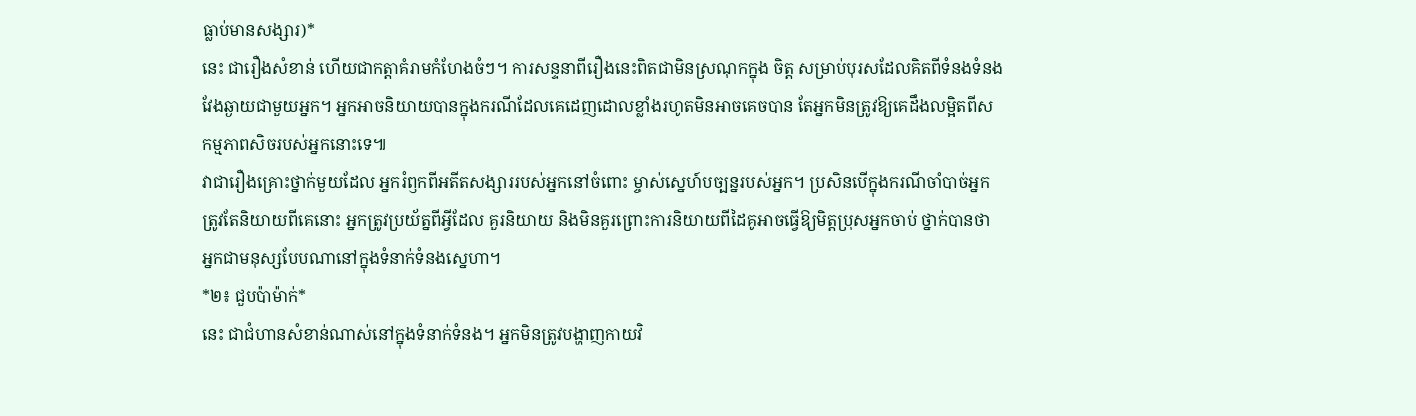ធ្លាប់មានសង្សារ)*
នេះ ជារឿងសំខាន់ ហើយជាកត្តាគំរាមកំហែងចំៗ។ ការសន្ទនាពីរឿងនេះពិតជាមិនស្រណុកក្នុង ចិត្ត សម្រាប់បុរសដែលគិតពីទំនងទំនងវែងឆ្ងាយជាមួយអ្នក។ អ្នកអាចនិយាយបានក្នុងករណីដែលគេដេញដោលខ្លាំងរហូតមិនអាចគេចបាន តែអ្នកមិនត្រូវឱ្យគេដឹងលម្អិតពីសកម្មភាពសិចរបស់អ្នកនោះទេ៕
វាជារឿងគ្រោះថ្នាក់មួយដែល អ្នករំឭកពីអតីតសង្សាររបស់អ្នកនៅចំពោះ ម្ចាស់ស្នេហ៍បច្បន្នរបស់អ្នក។ ប្រសិនបើក្នុងករណីចាំបាច់អ្នកត្រូវតែនិយាយពីគេនោះ អ្នកត្រូវប្រយ័ត្នពីអ្វីដែល គួរនិយាយ និងមិនគួរព្រោះការនិយាយពីដៃគូអាចធ្វើឱ្យមិត្តប្រុសអ្នកចាប់ ថ្នាក់បានថា អ្នកជាមនុស្សបែបណានៅក្នុងទំនាក់ទំនងស្នេហា។
*២៖ ជួបប៉ាម៉ាក់*
នេះ ជាជំហានសំខាន់ណាស់នៅក្នុងទំនាក់ទំនង។ អ្នកមិនត្រូវបង្ហាញកាយវិ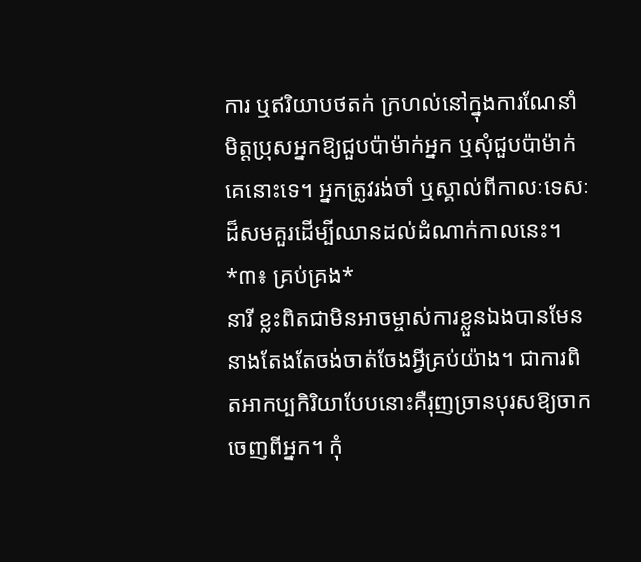ការ ឬឥរិយាបថតក់ ក្រហល់នៅក្នុងការណែនាំមិត្តប្រុសអ្នកឱ្យជួបប៉ាម៉ាក់អ្នក ឬសុំជួបប៉ាម៉ាក់គេនោះទេ។ អ្នកត្រូវរង់ចាំ ឬស្គាល់ពីកាលៈទេសៈដ៏សមគួរដើម្បីឈានដល់ដំណាក់កាលនេះ។
*៣៖ គ្រប់គ្រង*
នារី ខ្លះពិតជាមិនអាចម្ចាស់ការខ្លួនឯងបានមែន នាងតែងតែចង់ចាត់ចែងអ្វីគ្រប់យ៉ាង។ ជាការពិតអាកប្បកិរិយាបែបនោះគឺរុញច្រានបុរសឱ្យចាកចេញពីអ្នក។ កុំ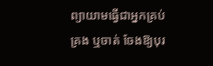ព្យាយាមធ្វើជាអ្នកគ្រប់គ្រង ឬចាត់ ចែងឱ្យបុរ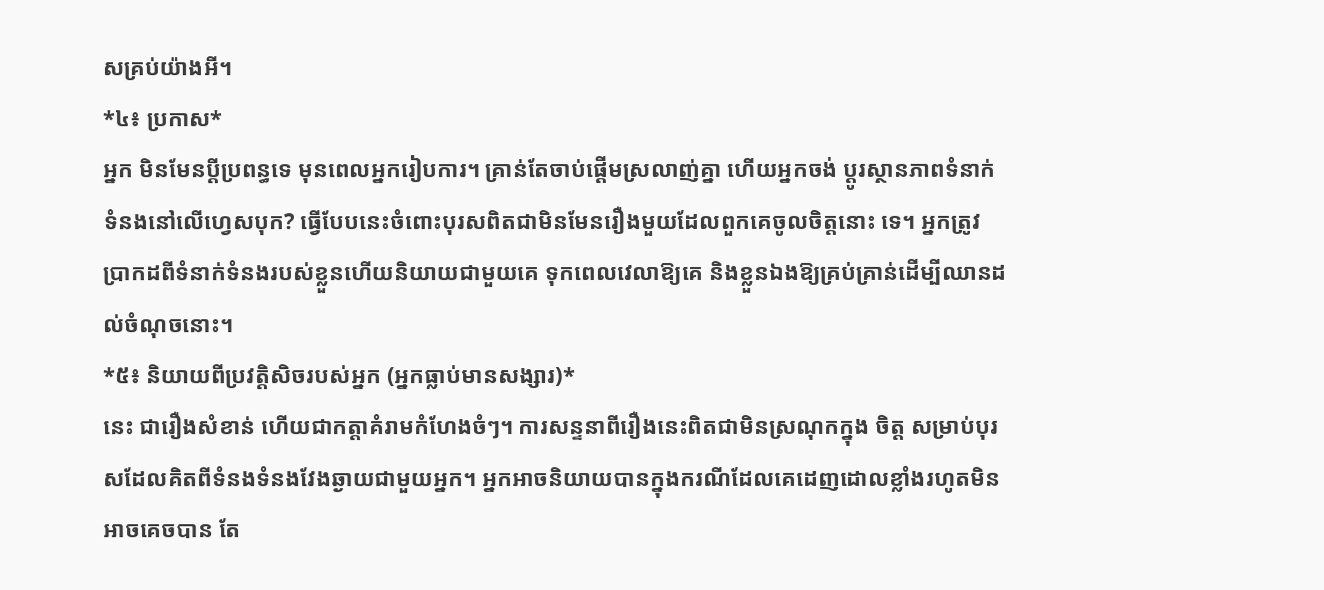សគ្រប់យ៉ាងអី។
*៤៖ ប្រកាស*
អ្នក មិនមែនប្ដីប្រពន្ធទេ មុនពេលអ្នករៀបការ។ គ្រាន់តែចាប់ផ្ដើមស្រលាញ់គ្នា ហើយអ្នកចង់ ប្ដូរស្ថានភាពទំនាក់ទំនងនៅលើហ្វេសបុក? ធ្វើបែបនេះចំពោះបុរសពិតជាមិនមែនរឿងមួយដែលពួកគេចូលចិត្តនោះ ទេ។ អ្នកត្រូវប្រាកដពីទំនាក់ទំនងរបស់ខ្លួនហើយនិយាយជាមួយគេ ទុកពេលវេលាឱ្យគេ និងខ្លួនឯងឱ្យគ្រប់គ្រាន់ដើម្បីឈានដល់ចំណុចនោះ។
*៥៖ និយាយពីប្រវត្តិសិចរបស់អ្នក (អ្នកធ្លាប់មានសង្សារ)*
នេះ ជារឿងសំខាន់ ហើយជាកត្តាគំរាមកំហែងចំៗ។ ការសន្ទនាពីរឿងនេះពិតជាមិនស្រណុកក្នុង ចិត្ត សម្រាប់បុរសដែលគិតពីទំនងទំនងវែងឆ្ងាយជាមួយអ្នក។ អ្នកអាចនិយាយបានក្នុងករណីដែលគេដេញដោលខ្លាំងរហូតមិនអាចគេចបាន តែ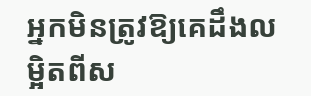អ្នកមិនត្រូវឱ្យគេដឹងលម្អិតពីស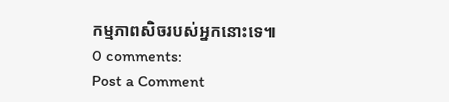កម្មភាពសិចរបស់អ្នកនោះទេ៕
0 comments:
Post a Comment